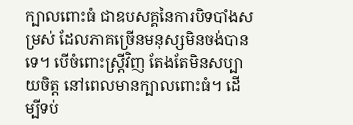ក្បាលពោះធំ ជាឧបសគ្គនៃការបិទបាំងសម្រស់ ដែលភាគច្រើនមនុស្សមិនចង់បានទេ។ បើចំពោះស្ត្រីវិញ តែងតែមិនសប្បាយចិត្ត នៅពេលមានក្បាលពោះធំ។ ដើម្បីទប់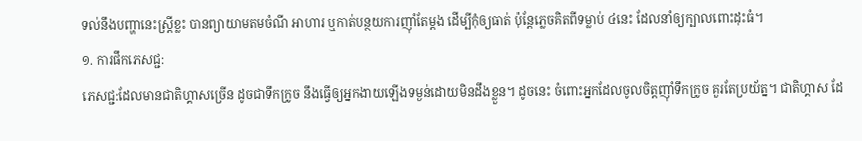ទល់នឹងបញ្ហានេះស្ត្រីខ្លះ បានព្យាយាមតមចំណី អាហារ ឬកាត់បន្ថយការញ៉ាំតែម្ដង ដើម្បីកុំឲ្យធាត់ ប៉ុន្តែភ្លេចគិតពីទម្លាប់ ៤នេះ ដែលនាំឲ្យក្បាលពោះដុះធំ។
១. ការផឹកភេសជ្ជ:
ភេសជ្ជ:ដែលមានជាតិហ្គាសច្រើន ដូចជាទឹកក្រូច នឹងធ្វើឲ្យអ្នកងាយឡើងទម្ងន់ដោយមិនដឹងខ្លួន។ ដូចនេះ ចំពោះអ្នកដែលចូលចិត្តញ៉ាំទឹកក្រូច គួរតែប្រយ័ត្ន។ ជាតិហ្គាស ដែ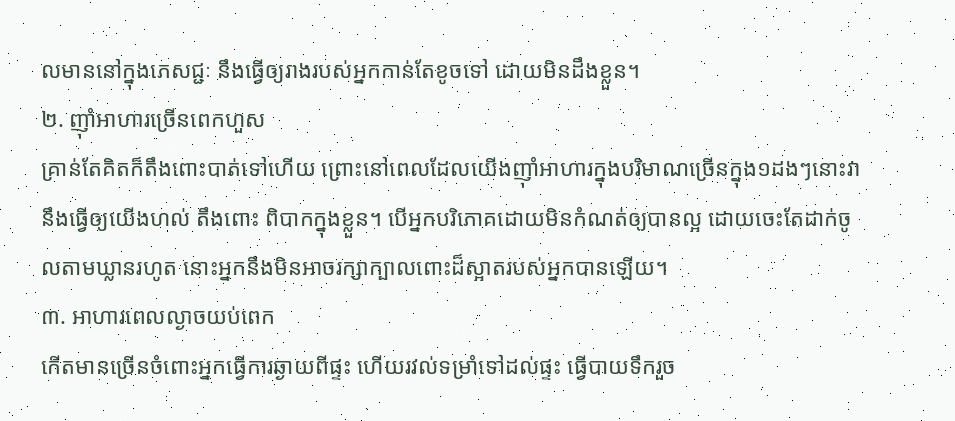លមាននៅក្នុងភេសជ្ជៈ នឹងធ្វើឲ្យរាងរបស់អ្នកកាន់តែខូចទៅ ដោយមិនដឹងខ្លួន។
២. ញ៉ាំអាហារច្រើនពេកហួស
គ្រាន់តែគិតក៏តឹងពោះបាត់ទៅហើយ ព្រោះនៅពេលដែលយើងញ៉ាំអាហារក្នុងបរិមាណច្រើនក្នុង១ដងៗនោះវានឹងធ្វើឲ្យយើងហល់ តឹងពោះ ពិបាកក្នុងខ្លួន។ បើអ្នកបរិភោគដោយមិនកំណត់ឲ្យបានល្អ ដោយចេះតែដាក់ចូលតាមឃ្លានរហូត នោះអ្នកនឹងមិនអាចរក្សាក្បាលពោះដ៏ស្អាតរបស់អ្នកបានឡើយ។
៣. អាហារពេលល្ងាចយប់ពេក
កើតមានច្រើនចំពោះអ្នកធ្វើការឆ្ងាយពីផ្ទះ ហើយរវល់ទម្រាំទៅដល់ផ្ទះ ធ្វើបាយទឹករួច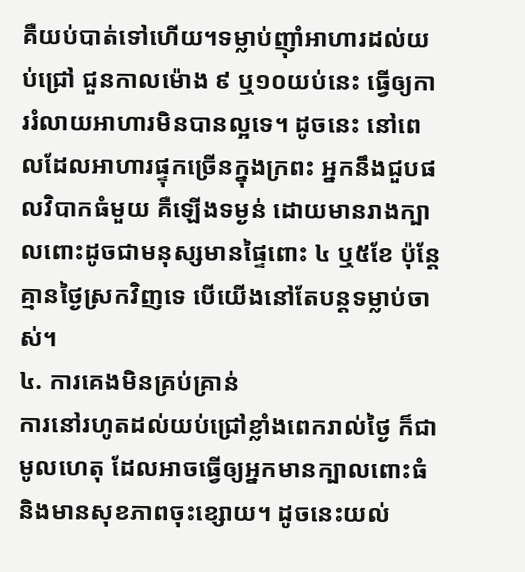គឺយប់បាត់ទៅហើយ។ទម្លាប់ញ៉ាំអាហារដល់យប់ជ្រៅ ជួនកាលម៉ោង ៩ ឬ១០យប់នេះ ធ្វើឲ្យការរំលាយអាហារមិនបានល្អទេ។ ដូចនេះ នៅពេលដែលអាហារផ្ទុកច្រើនក្នុងក្រពះ អ្នកនឹងជួបផលវិបាកធំមួយ គឺឡើងទម្ងន់ ដោយមានរាងក្បាលពោះដូចជាមនុស្សមានផ្ទៃពោះ ៤ ឬ៥ខែ ប៉ុន្តែគ្មានថ្ងៃស្រកវិញទេ បើយើងនៅតែបន្តទម្លាប់ចាស់។
៤. ការគេងមិនគ្រប់គ្រាន់
ការនៅរហូតដល់យប់ជ្រៅខ្លាំងពេករាល់ថ្ងៃ ក៏ជាមូលហេតុ ដែលអាចធ្វើឲ្យអ្នកមានក្បាលពោះធំ និងមានសុខភាពចុះខ្សោយ។ ដូចនេះយល់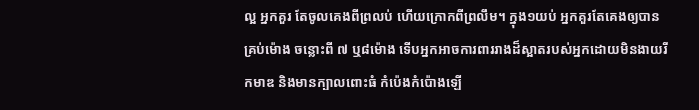ល្អ អ្នកគួរ តែចូលគេងពីព្រលប់ ហើយក្រោកពីព្រលឹម។ ក្នុង១យប់ អ្នកគួរតែគេងឲ្យបានគ្រប់ម៉ោង ចន្លោះពី ៧ ឬ៨ម៉ោង ទើបអ្នកអាចការពាររាងដ៏ស្អាតរបស់អ្នកដោយមិនងាយរីកមាឌ និងមានក្បាលពោះធំ កំប៉េងកំប៉ោងឡើ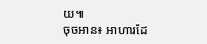យ៕
ចុចអាន៖ អាហារដែ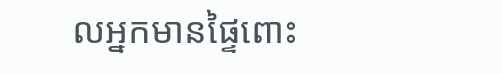លអ្នកមានផ្ទៃពោះ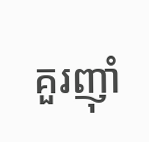គួរញ៉ាំ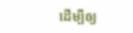ដើម្បីឲ្យ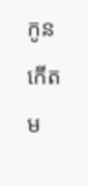កូនកើតម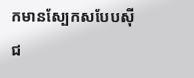កមានស្បែកសបែបស៊ីជ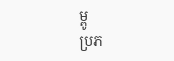ម្ពូ
ប្រភ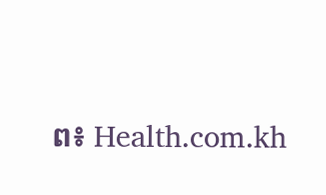ព៖ Health.com.kh